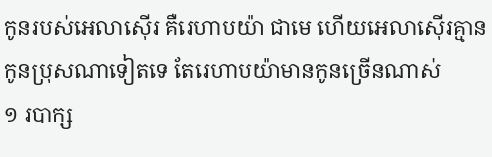កូនរបស់អេលាស៊ើរ គឺរេហាបយ៉ា ជាមេ ហើយអេលាស៊ើរគ្មានកូនប្រុសណាទៀតទេ តែរេហាបយ៉ាមានកូនច្រើនណាស់
១ របាក្ស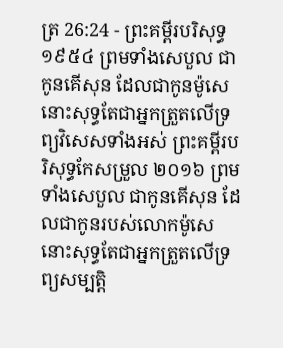ត្រ 26:24 - ព្រះគម្ពីរបរិសុទ្ធ ១៩៥៤ ព្រមទាំងសេបួល ជាកូនគើសុន ដែលជាកូនម៉ូសេ នោះសុទ្ធតែជាអ្នកត្រួតលើទ្រព្យវិសេសទាំងអស់ ព្រះគម្ពីរបរិសុទ្ធកែសម្រួល ២០១៦ ព្រមទាំងសេបួល ជាកូនគើសុន ដែលជាកូនរបស់លោកម៉ូសេ នោះសុទ្ធតែជាអ្នកត្រួតលើទ្រព្យសម្បត្តិ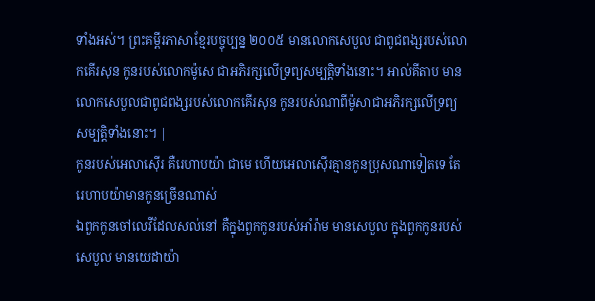ទាំងអស់។ ព្រះគម្ពីរភាសាខ្មែរបច្ចុប្បន្ន ២០០៥ មានលោកសេបួល ជាពូជពង្សរបស់លោកគើរសុន កូនរបស់លោកម៉ូសេ ជាអភិរក្សលើទ្រព្យសម្បត្តិទាំងនោះ។ អាល់គីតាប មានលោកសេបួលជាពូជពង្សរបស់លោកគើរសុន កូនរបស់ណាពីម៉ូសាជាអភិរក្សលើទ្រព្យសម្បត្តិទាំងនោះ។ |
កូនរបស់អេលាស៊ើរ គឺរេហាបយ៉ា ជាមេ ហើយអេលាស៊ើរគ្មានកូនប្រុសណាទៀតទេ តែរេហាបយ៉ាមានកូនច្រើនណាស់
ឯពួកកូនចៅលេវីដែលសល់នៅ គឺក្នុងពួកកូនរបស់អាំរ៉ាម មានសេបួល ក្នុងពួកកូនរបស់សេបួល មានយេដាយ៉ា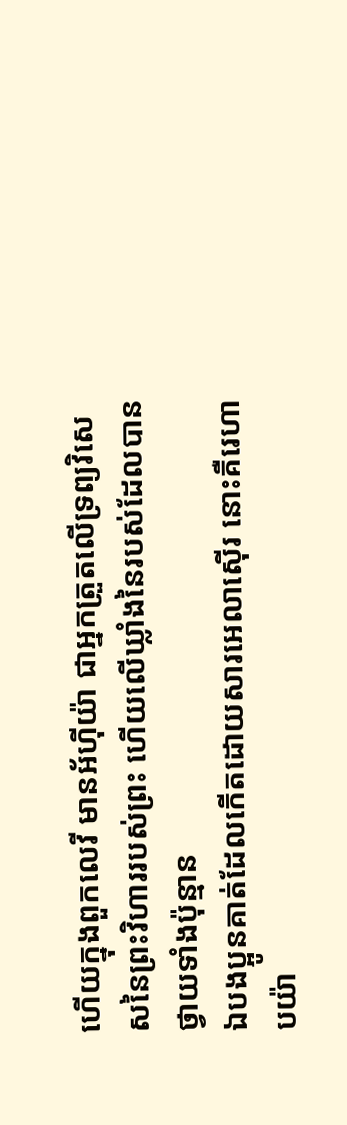ហើយក្នុងពួកលេវី មានអ័ហ៊ីយ៉ា ជាអ្នកត្រួតលើទ្រព្យវិសេសនៃព្រះវិហាររបស់ព្រះ ហើយលើឃ្លាំងនៃរបស់ដែលបានថ្វាយទាំងប៉ុន្មាន
ឯបងប្អូនគាត់ដែលកើតដោយសារអេលាស៊ើរ នោះគឺរេហាបយ៉ា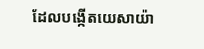ដែលបង្កើតយេសាយ៉ា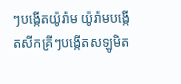ៗបង្កើតយ៉ូរ៉ាម យ៉ូរ៉ាមបង្កើតសីកគ្រីៗបង្កើតសឡូមិត